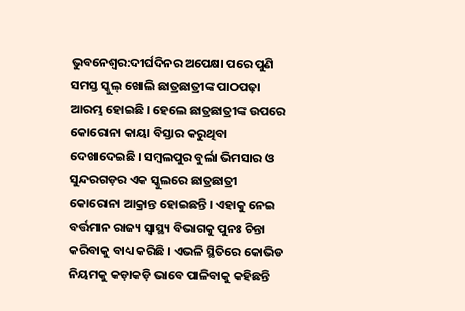ଭୁବନେଶ୍ବର:ଦୀର୍ଘଦିନର ଅପେକ୍ଷା ପରେ ପୁଣି ସମସ୍ତ ସ୍କୁଲ୍ ଖୋଲି ଛାତ୍ରଛାତ୍ରୀଙ୍କ ପାଠପଢ଼ା ଆରମ୍ଭ ହୋଇଛି । ହେଲେ ଛାତ୍ରଛାତ୍ରୀଙ୍କ ଉପରେ କୋରୋନା କାୟା ବିସ୍ତାର କରୁଥିବା ଦେଖାଦେଇଛି । ସମ୍ବଲପୁର ବୁର୍ଲା ଭିମସାର ଓ ସୁନ୍ଦରଗଡ଼ର ଏକ ସ୍କୁଲରେ ଛାତ୍ରଛାତ୍ରୀ କୋରୋନା ଆକ୍ରାନ୍ତ ହୋଇଛନ୍ତି । ଏହାକୁ ନେଇ ବର୍ତ୍ତମାନ ରାଜ୍ୟ ସ୍ବାସ୍ଥ୍ୟ ବିଭାଗକୁ ପୁନଃ ଚିନ୍ତା କରିବାକୁ ବାଧ୍ୟ କରିଛି । ଏଭଳି ସ୍ଥିତିରେ କୋଭିଡ ନିୟମକୁ କଡ଼ାକଡ଼ି ଭାବେ ପାଳିବାକୁ କହିଛନ୍ତି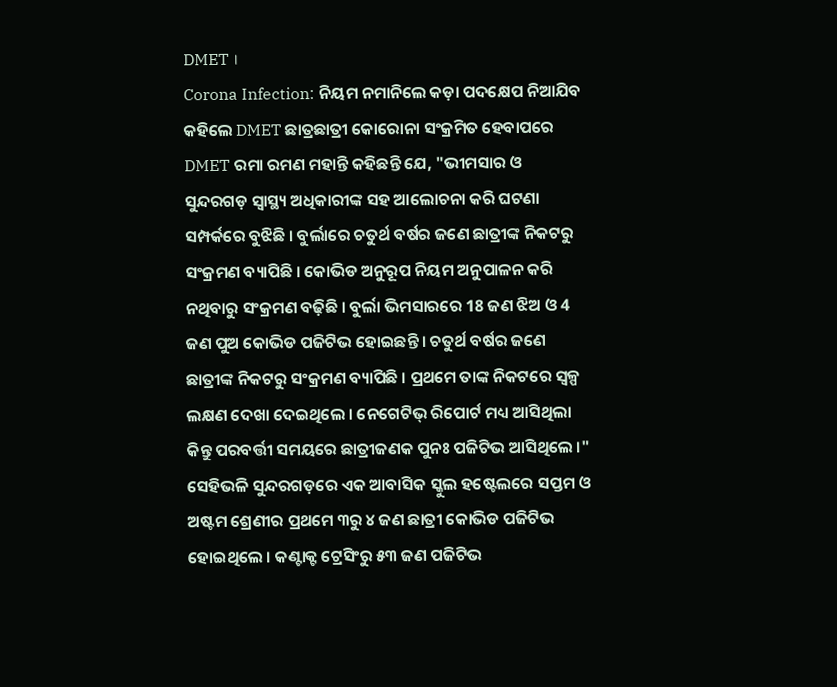DMET ।
Corona Infection: ନିୟମ ନମାନିଲେ କଡ଼ା ପଦକ୍ଷେପ ନିଆଯିବ କହିଲେ DMET ଛାତ୍ରଛାତ୍ରୀ କୋରୋନା ସଂକ୍ରମିତ ହେବାପରେ DMET ରମା ରମଣ ମହାନ୍ତି କହିଛନ୍ତି ଯେ, "ଭୀମସାର ଓ ସୁନ୍ଦରଗଡ଼ ସ୍ୱାସ୍ଥ୍ୟ ଅଧିକାରୀଙ୍କ ସହ ଆଲୋଚନା କରି ଘଟଣା ସମ୍ପର୍କରେ ବୁଝିଛି । ବୁର୍ଲାରେ ଚତୁର୍ଥ ବର୍ଷର ଜଣେ ଛାତ୍ରୀଙ୍କ ନିକଟରୁ ସଂକ୍ରମଣ ବ୍ୟାପିଛି । କୋଭିଡ ଅନୁରୂପ ନିୟମ ଅନୁପାଳନ କରି ନଥିବାରୁ ସଂକ୍ରମଣ ବଢ଼ିଛି । ବୁର୍ଲା ଭିମସାରରେ 18 ଜଣ ଝିଅ ଓ 4 ଜଣ ପୁଅ କୋଭିଡ ପଜିଟିଭ ହୋଇଛନ୍ତି । ଚତୁର୍ଥ ବର୍ଷର ଜଣେ ଛାତ୍ରୀଙ୍କ ନିକଟରୁ ସଂକ୍ରମଣ ବ୍ୟାପିଛି । ପ୍ରଥମେ ତାଙ୍କ ନିକଟରେ ସ୍ବଳ୍ପ ଲକ୍ଷଣ ଦେଖା ଦେଇଥିଲେ । ନେଗେଟିଭ୍ ରିପୋର୍ଟ ମଧ୍ୟ ଆସିଥିଲା କିନ୍ତୁ ପରବର୍ତ୍ତୀ ସମୟରେ ଛାତ୍ରୀଜଣକ ପୁନଃ ପଜିଟିଭ ଆସିଥିଲେ ।"
ସେହିଭଳି ସୁନ୍ଦରଗଡ଼ରେ ଏକ ଆବାସିକ ସ୍କୁଲ ହଷ୍ଟେଲରେ ସପ୍ତମ ଓ ଅଷ୍ଟମ ଶ୍ରେଣୀର ପ୍ରଥମେ ୩ରୁ ୪ ଜଣ ଛାତ୍ରୀ କୋଭିଡ ପଜିଟିଭ ହୋଇଥିଲେ । କଣ୍ଟାକ୍ଟ ଟ୍ରେସିଂରୁ ୫୩ ଜଣ ପଜିଟିଭ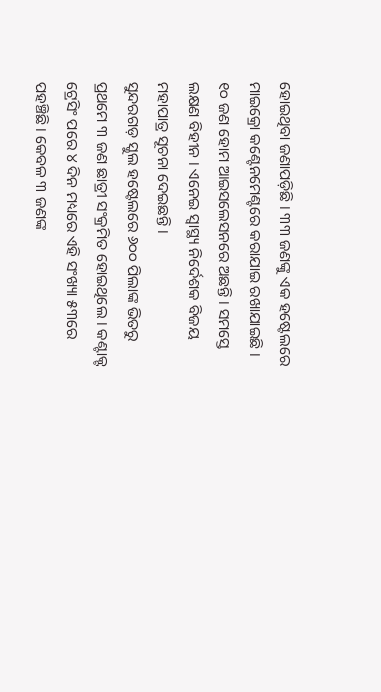ହୋଇଥିବା ଜଣାପଡ଼ିଛି । ୩୩ ଜଣଙ୍କୁ ଏକ ହଷ୍ଟେଲରେ ମାଇକ୍ରୋ କଣ୍ଟେନମେଣ୍ଟରେ କରାଯାଇ ରଖାଯାଇଛି । ୧୦ ଜଣ ହୋମ ଆଇସଲେସନରେ ଅଛନ୍ତି । ସମସ୍ତେ ଲକ୍ଷଣ ବିହୀନ । ଏନେଇ ସ୍ୱାସ୍ଥ୍ୟ ନିର୍ଦେଶକ ବିଜୟ ମହାପାତ୍ର ସୂଚନା ଦେଇଛନ୍ତି ।
ସୁନ୍ଦରଗଡ଼ ସ୍କୁଲ ହଷ୍ଟେଲରେ ୬୦୦ ପିଲାଙ୍କ ଭିତରୁ ପ୍ରଥମେ ୩ ଜଣ ଛାତ୍ରୀ ସଂକ୍ରମିତ ହୋଇଥିଲେ । କଣ୍ଟାକ୍ଟ ଟ୍ରେସିଂ ପରେ ୪ ଦିନ ମଧ୍ୟରେ ଏହି ସଂଖ୍ୟା ୫୩ରେ ପହଞ୍ଚିଛି । କେବଳ ୩ ଜଣଙ୍କ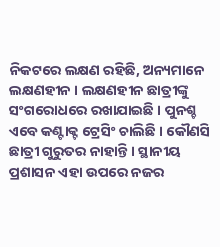ନିକଟରେ ଲକ୍ଷଣ ରହିଛି, ଅନ୍ୟମାନେ ଲକ୍ଷଣହୀନ । ଲକ୍ଷଣହୀନ ଛାତ୍ରୀଙ୍କୁ ସଂଗରୋଧରେ ରଖାଯାଇଛି । ପୁନଶ୍ଚ ଏବେ କଣ୍ଟାକ୍ଟ ଟ୍ରେସିଂ ଚାଲିଛି । କୌଣସି ଛାତ୍ରୀ ଗୁରୁତର ନାହାନ୍ତି । ସ୍ଥାନୀୟ ପ୍ରଶାସନ ଏହା ଉପରେ ନଜର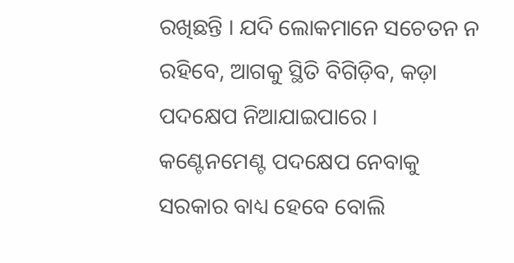ରଖିଛନ୍ତି । ଯଦି ଲୋକମାନେ ସଚେତନ ନ ରହିବେ, ଆଗକୁ ସ୍ଥିତି ବିଗିଡ଼ିବ, କଡ଼ା ପଦକ୍ଷେପ ନିଆଯାଇପାରେ । କଣ୍ଟେନମେଣ୍ଟ ପଦକ୍ଷେପ ନେବାକୁ ସରକାର ବାଧ୍ୟ ହେବେ ବୋଲି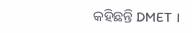କହିଛନ୍ତି DMET ।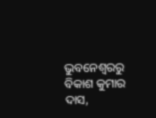ଭୁବନେଶ୍ବରରୁ ବିକାଶ କୁମାର ଦାସ,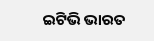ଇଟିଭି ଭାରତ